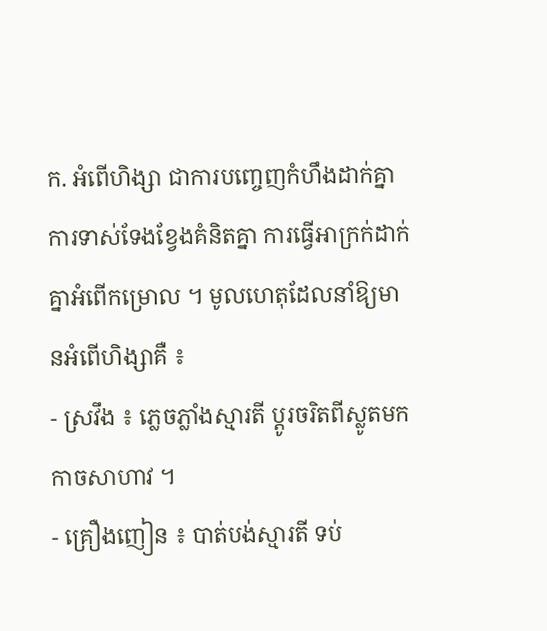ក. អំពើហិង្សា ជាការបញ្ចេញកំហឹងដាក់គ្នាការទាស់ទែងខ្វែងគំនិតគ្នា ការធ្វើអាក្រក់ដាក់គ្នាអំពើកម្រោល ។ មូលហេតុដែលនាំឱ្យមានអំពើហិង្សាគឺ ៖
- ស្រវឹង ៖ ភ្លេចភ្លាំងស្មារតី ប្តូរចរិតពីស្លូតមកកាចសាហាវ ។
- គ្រឿងញៀន ៖ បាត់បង់ស្មារតី ទប់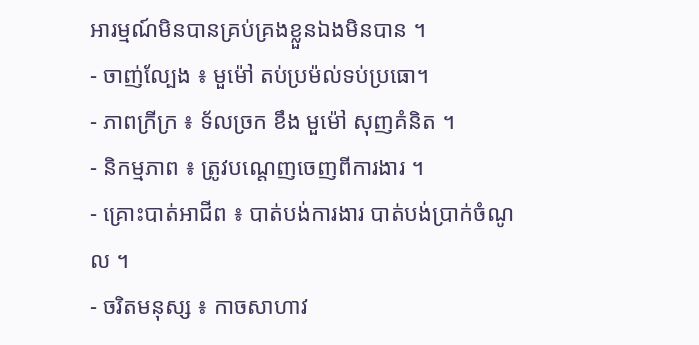អារម្មណ៍មិនបានគ្រប់គ្រងខ្លួនឯងមិនបាន ។
- ចាញ់ល្បែង ៖ មួម៉ៅ តប់ប្រម៉ល់ទប់ប្រធោ។
- ភាពក្រីក្រ ៖ ទ័លច្រក ខឹង មួម៉ៅ សុញគំនិត ។
- និកម្មភាព ៖ ត្រូវបណ្តេញចេញពីការងារ ។
- គ្រោះបាត់អាជីព ៖ បាត់បង់ការងារ បាត់បង់ប្រាក់ចំណូល ។
- ចរិតមនុស្ស ៖ កាចសាហាវ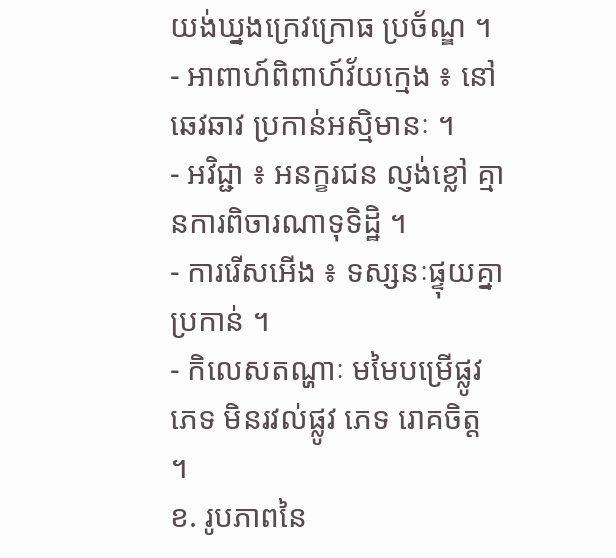យង់ឃ្នងក្រេវក្រោធ ប្រច័ណ្ឌ ។
- អាពាហ៍ពិពាហ៍វ័យក្មេង ៖ នៅឆេវឆាវ ប្រកាន់អស្មិមានៈ ។
- អវិជ្ជា ៖ អនក្ខរជន ល្ញង់ខ្លៅ គ្មានការពិចារណាទុទិដ្ឋិ ។
- ការរើសអើង ៖ ទស្សនៈផ្ទុយគ្នាប្រកាន់ ។
- កិលេសតណ្ហាៈ មមៃបម្រើផ្លូវភេទ មិនរវល់ផ្លូវ ភេទ រោគចិត្ត ។
ខ. រូបភាពនៃ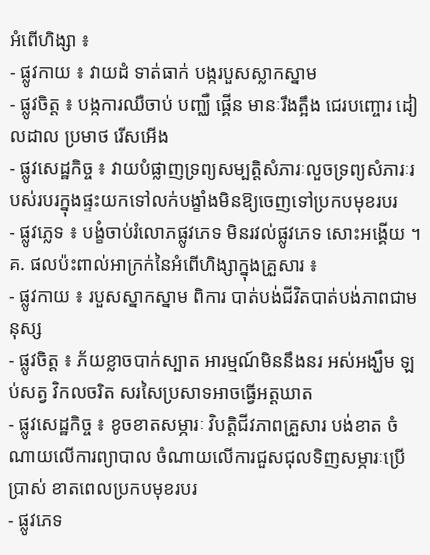អំពើហិង្សា ៖
- ផ្លូវកាយ ៖ វាយដំ ទាត់ធាក់ បង្ករបួសស្លាកស្នាម
- ផ្លូវចិត្ត ៖ បង្កការឈឺចាប់ បញ្ឈឺ ផ្គើន មានៈរឹងត្អឹង ជេរបញ្ចោរ ដៀលដាល ប្រមាថ រើសអើង
- ផ្លូវសេដ្ឋកិច្ច ៖ វាយបំផ្លាញទ្រព្យសម្បត្តិសំភារៈលួចទ្រព្យសំភារៈរបស់របរក្នុងផ្ទះយកទៅលក់បង្ខាំងមិនឱ្យចេញទៅប្រកបមុខរបរ
- ផ្លូវភ្លេទ ៖ បង្ខំចាប់រំលោភផ្លូវភេទ មិនរវល់ផ្លូវភេទ សោះអង្គើយ ។
គ. ផលប៉ះពាល់អាក្រក់នៃអំពើហិង្សាក្នុងគ្រួសារ ៖
- ផ្លូវកាយ ៖ របួសស្នាកស្នាម ពិការ បាត់បង់ជីវិតបាត់បង់ភាពជាមនុស្ស
- ផ្លូវចិត្ត ៖ ភ័យខ្លាចបាក់ស្បាត អារម្មណ៍មិននឹងនរ អស់អង្ឃឹម ឡប់សត្វ វិកលចរិត សរសៃប្រសាទអាចធ្វើអត្តឃាត
- ផ្លូវសេដ្ឋកិច្ច ៖ ខូចខាតសម្ភារៈ វិបត្តិជីវភាពគ្រួសារ បង់ខាត ចំណាយលើការព្យាបាល ចំណាយលើការជួសជុលទិញសម្ភារៈប្រើប្រាស់ ខាតពេលប្រកបមុខរបរ
- ផ្លូវភេទ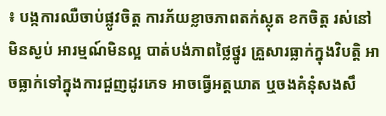៖ បង្កការឈឺចាប់ផ្លូវចិត្ត ការភ័យខ្លាចភាពតក់ស្លុត ខកចិត្ត រស់នៅមិនស្ងប់ អារម្មណ៍មិនល្អ បាត់បង់ភាពថ្លៃថ្នូរ គ្រួសារធ្លាក់ក្នុងវិបត្តិ អាចធ្លាក់ទៅក្នុងការជួញដូរភេទ អាចធ្វើអត្តឃាត ឬចងគំនុំសងសឹ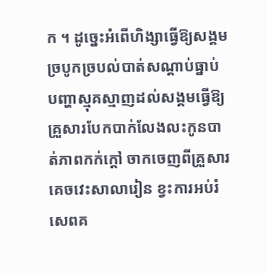ក ។ ដូច្នេះអំពើហិង្សាធ្វើឱ្យសង្គមច្របូកច្របល់បាត់សណ្តាប់ធ្នាប់បញ្ហាស្មុគស្មាញដល់សង្គមធ្វើឱ្យគ្រួសារបែកបាក់លែងលះកូនបាត់ភាពកក់ក្តៅ ចាកចេញពីគ្រួសារ គេចវេះសាលារៀន ខ្វះការអប់រំ សេពគ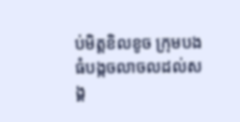ប់មិត្តខិលខូច ក្រុមបងធំបង្កចលាចលដល់សង្គ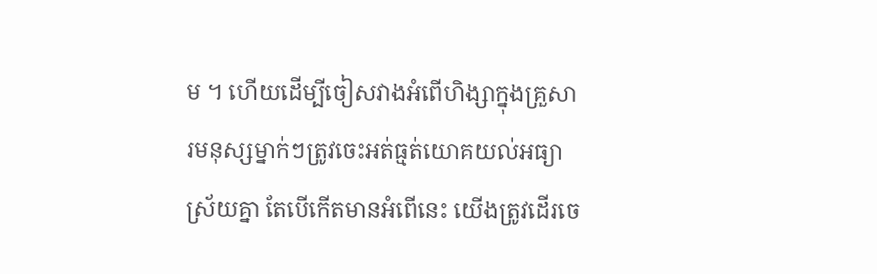ម ។ ហើយដើម្បីចៀសវាងអំពើហិង្សាក្នុងគ្រួសារមនុស្សម្នាក់ៗត្រូវចេះអត់ធ្មត់យោគយល់អធ្យាស្រ័យគ្នា តែបើកើតមានអំពើនេះ យើងត្រូវដើរចេ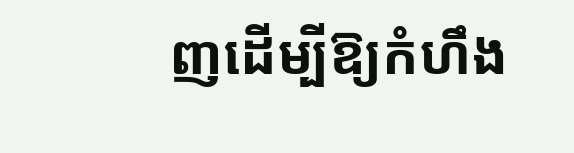ញដើម្បីឱ្យកំហឹង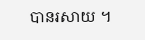បានរសាយ ។